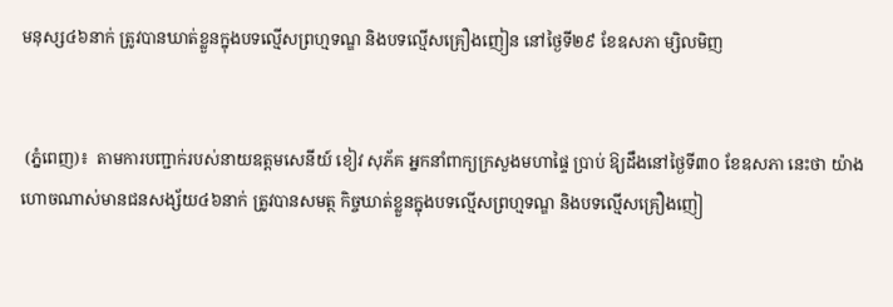មនុស្ស៤៦នាក់ ត្រូវបានឃាត់ខ្លួនក្នុងបទល្មើសព្រហ្មទណ្ឌ និងបទល្មើសគ្រឿងញៀន នៅថ្ងៃទី២៩ ខែឧសភា ម្សិលមិញ


 (ភ្នំពេញ)៖  តាមការបញ្ជាក់របស់នាយឧត្តមសេនីយ៍ ខៀវ សុភ័គ អ្នកនាំពាក្យក្រសួងមហាផ្ទៃ ប្រាប់ ឱ្យដឹងនៅថ្ងៃទី៣០ ខែឧសភា នេះថា យ៉ាងហោចណាស់មានជនសង្ស័យ៤៦នាក់ ត្រូវបានសមត្ថ កិច្ចឃាត់ខ្លួនក្នុងបទល្មើសព្រហ្មទណ្ឌ និងបទល្មើសគ្រឿងញៀ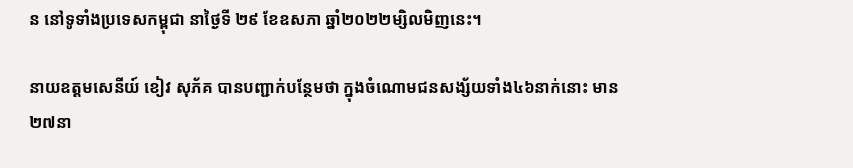ន នៅទូទាំងប្រទេសកម្ពុជា នាថ្ងៃទី ២៩ ខែឧសភា ឆ្នាំ២០២២ម្សិលមិញនេះ។

នាយឧត្តមសេនីយ៍ ខៀវ សុភ័គ បានបញ្ជាក់បន្ថែមថា ក្នុងចំណោមជនសង្ស័យទាំង៤៦នាក់នោះ មាន ២៧នា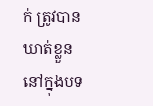ក់ ត្រូវបានឃាត់ខ្លួននៅក្នុងបទ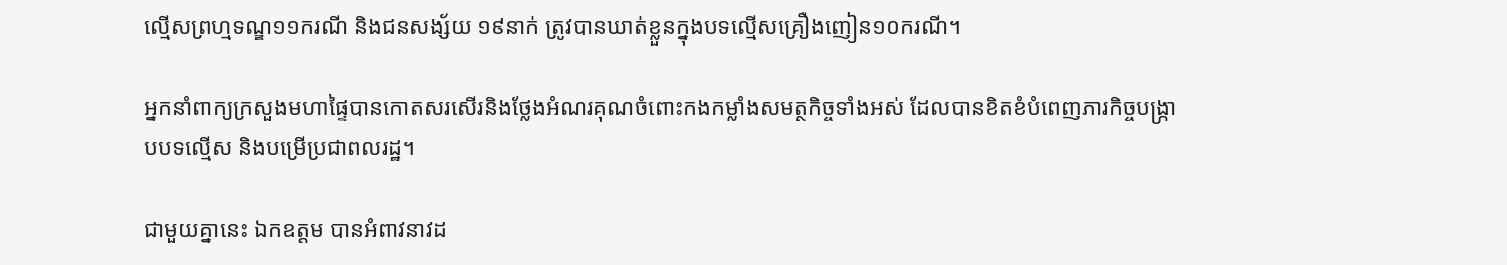ល្មើសព្រហ្មទណ្ឌ១១ករណី និងជនសង្ស័យ ១៩នាក់ ត្រូវបានឃាត់ខ្លួនក្នុងបទល្មើសគ្រឿងញៀន១០ករណី។

អ្នកនាំពាក្យក្រសួងមហាផ្ទៃបានកោតសរសើរនិងថ្លែងអំណរគុណចំពោះកងកម្លាំងសមត្ថកិច្ចទាំងអស់ ដែលបានខិតខំបំពេញភារកិច្ចបង្ក្រាបបទល្មើស និងបម្រើប្រជាពលរដ្ឋ។

ជាមួយគ្នានេះ ឯកឧត្តម បានអំពាវនាវដ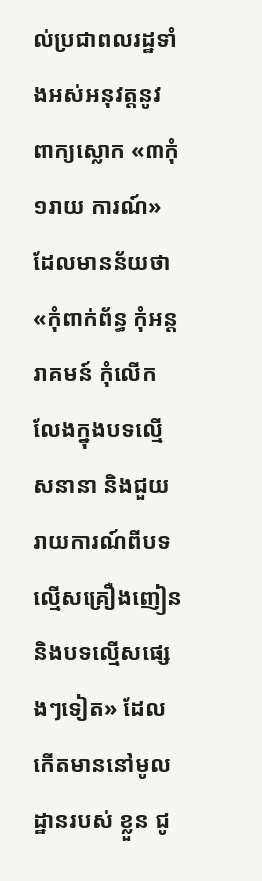ល់ប្រជាពលរដ្ឋទាំងអស់អនុវត្តនូវពាក្យស្លោក «៣កុំ ១រាយ ការណ៍» ដែលមានន័យថា «កុំពាក់ព័ន្ធ កុំអន្តរាគមន៍ កុំលើកលែងក្នុងបទល្មើសនានា និងជួយ រាយការណ៍ពីបទល្មើសគ្រឿងញៀន និងបទល្មើសផ្សេងៗទៀត» ដែលកើតមាននៅមូលដ្ឋានរបស់ ខ្លួន ជូ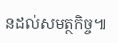នដល់សមត្ថកិច្ច៕